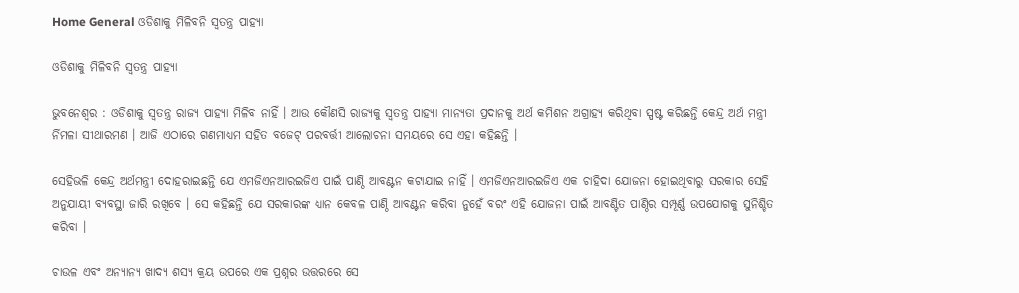Home General ଓଡିଶାକୁ ମିଳିବନି ସ୍ୱତନ୍ତ୍ର ପାହ୍ୟା

ଓଡିଶାକୁ ମିଳିବନି ସ୍ୱତନ୍ତ୍ର ପାହ୍ୟା

ଭୁବନେଶ୍ୱର : ଓଡିଶାକୁ ସ୍ୱତନ୍ତ୍ର ରାଜ୍ୟ ପାହ୍ୟା ମିଳିବ ନାହିଁ । ଆଉ କୌଣସି ରାଜ୍ୟକୁ ସ୍ୱତନ୍ତ୍ର ପାହ୍ୟା ମାନ୍ୟତା ପ୍ରଦାନକୁ ଅର୍ଥ କମିଶନ ଅଗ୍ରାହ୍ୟ କରିଥିବା ସ୍ପଷ୍ଟ କରିଛନ୍ତି କେନ୍ଦ୍ର ଅର୍ଥ ମନ୍ତ୍ରୀ ର୍ନିମଳା ସୀଥାରମଣ । ଆଜି ଏଠାରେ ଗଣମାଧ୍ୟମ ସହିତ ବଜେଟ୍‍ ପରବର୍ତ୍ତୀ ଆଲୋଚନା ସମୟରେ ସେ ଏହା କହିଛନ୍ତି ।

ସେହିଭଳି କେନ୍ଦ୍ର ଅର୍ଥମନ୍ତ୍ରୀ ଦୋହରାଇଛନ୍ତି ଯେ ଏମଜିଏନଆରଇଜିଏ ପାଇଁ ପାଣ୍ଠି ଆବଣ୍ଟନ କଟାଯାଇ ନାହିଁ । ଏମଜିଏନଆରଇଜିଏ ଏକ ଚାହିଦା ଯୋଜନା ହୋଇଥିବାରୁ ସରକାର ସେହି ଅନୁଯାୟୀ ବ୍ୟବସ୍ଥା ଜାରି ରଖିବେ । ସେ କହିଛନ୍ତି ଯେ ସରକାରଙ୍କ ଧ୍ୟାନ କେବଳ ପାଣ୍ଠି ଆବଣ୍ଟନ କରିବା ନୁହେଁ ବରଂ ଏହି ଯୋଜନା ପାଇଁ ଆବଣ୍ଟିତ ପାଣ୍ଠିର ସମ୍ପୂର୍ଣ୍ଣ ଉପଯୋଗକୁ ସୁନିଶ୍ଚିତ କରିବା ।

ଚାଉଳ ଏବଂ ଅନ୍ୟାନ୍ୟ ଖାଦ୍ୟ ଶସ୍ୟ କ୍ରୟ ଉପରେ ଏକ ପ୍ରଶ୍ନର ଉତ୍ତରରେ ସେ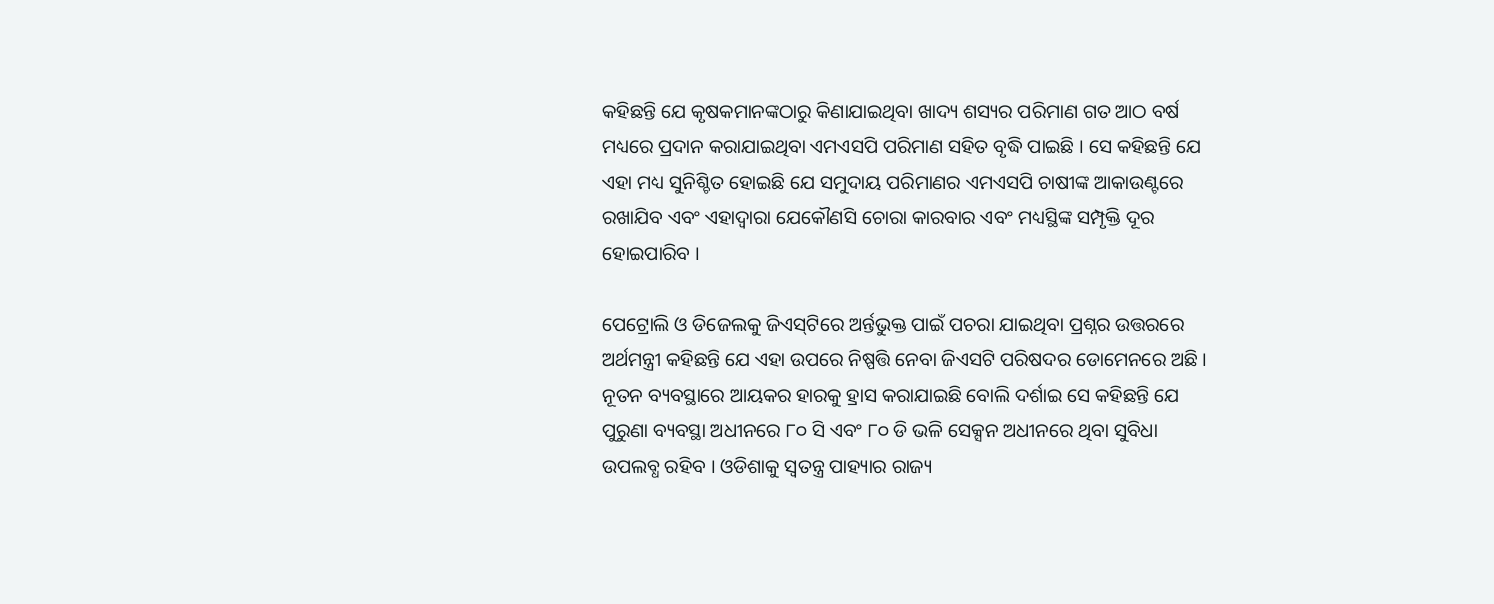କହିଛନ୍ତି ଯେ କୃଷକମାନଙ୍କଠାରୁ କିଣାଯାଇଥିବା ଖାଦ୍ୟ ଶସ୍ୟର ପରିମାଣ ଗତ ଆଠ ବର୍ଷ ମଧ୍ୟରେ ପ୍ରଦାନ କରାଯାଇଥିବା ଏମଏସପି ପରିମାଣ ସହିତ ବୃଦ୍ଧି ପାଇଛି । ସେ କହିଛନ୍ତି ଯେ ଏହା ମଧ୍ୟ ସୁନିଶ୍ଚିତ ହୋଇଛି ଯେ ସମୁଦାୟ ପରିମାଣର ଏମଏସପି ଚାଷୀଙ୍କ ଆକାଉଣ୍ଟରେ ରଖାଯିବ ଏବଂ ଏହାଦ୍ୱାରା ଯେକୌଣସି ଚୋରା କାରବାର ଏବଂ ମଧ୍ୟସ୍ଥିଙ୍କ ସମ୍ପୃକ୍ତି ଦୂର ହୋଇପାରିବ ।

ପେଟ୍ରୋଲି ଓ ଡିଜେଲକୁ ଜିଏସ୍‍ଟିରେ ଅର୍ନ୍ତଭୁକ୍ତ ପାଇଁ ପଚରା ଯାଇଥିବା ପ୍ରଶ୍ନର ଉତ୍ତରରେ ଅର୍ଥମନ୍ତ୍ରୀ କହିଛନ୍ତି ଯେ ଏହା ଉପରେ ନିଷ୍ପତ୍ତି ନେବା ଜିଏସଟି ପରିଷଦର ଡୋମେନରେ ଅଛି । ନୂତନ ବ୍ୟବସ୍ଥାରେ ଆୟକର ହାରକୁ ହ୍ରାସ କରାଯାଇଛି ବୋଲି ଦର୍ଶାଇ ସେ କହିଛନ୍ତି ଯେ ପୁରୁଣା ବ୍ୟବସ୍ଥା ଅଧୀନରେ ୮୦ ସି ଏବଂ ୮୦ ଡି ଭଳି ସେକ୍ସନ ଅଧୀନରେ ଥିବା ସୁବିଧା ଉପଲବ୍ଧ ରହିବ । ଓଡିଶାକୁ ସ୍ୱତନ୍ତ୍ର ପାହ୍ୟାର ରାଜ୍ୟ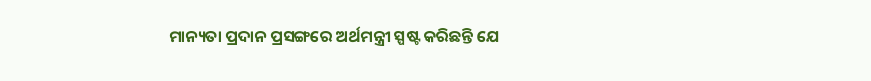ମାନ୍ୟତା ପ୍ରଦାନ ପ୍ରସଙ୍ଗରେ ଅର୍ଥମନ୍ତ୍ରୀ ସ୍ପଷ୍ଟ କରିଛନ୍ତି ଯେ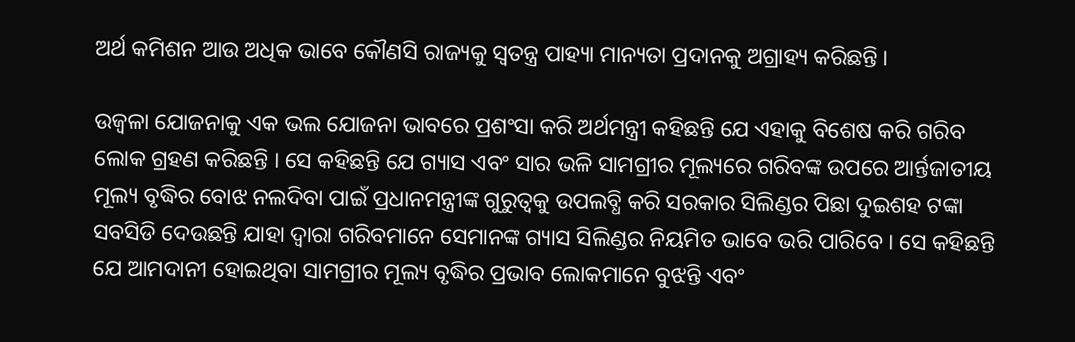ଅର୍ଥ କମିଶନ ଆଉ ଅଧିକ ଭାବେ କୌଣସି ରାଜ୍ୟକୁ ସ୍ୱତନ୍ତ୍ର ପାହ୍ୟା ମାନ୍ୟତା ପ୍ରଦାନକୁ ଅଗ୍ରାହ୍ୟ କରିଛନ୍ତି ।

ଉଜ୍ୱଳା ଯୋଜନାକୁ ଏକ ଭଲ ଯୋଜନା ଭାବରେ ପ୍ରଶଂସା କରି ଅର୍ଥମନ୍ତ୍ରୀ କହିଛନ୍ତି ଯେ ଏହାକୁ ବିଶେଷ କରି ଗରିବ ଲୋକ ଗ୍ରହଣ କରିଛନ୍ତି । ସେ କହିଛନ୍ତି ଯେ ଗ୍ୟାସ ଏବଂ ସାର ଭଳି ସାମଗ୍ରୀର ମୂଲ୍ୟରେ ଗରିବଙ୍କ ଉପରେ ଆର୍ନ୍ତଜାତୀୟ ମୂଲ୍ୟ ବୃଦ୍ଧିର ବୋଝ ନଲଦିବା ପାଇଁ ପ୍ରଧାନମନ୍ତ୍ରୀଙ୍କ ଗୁରୁତ୍ୱକୁ ଉପଲବ୍ଧି କରି ସରକାର ସିଲିଣ୍ଡର ପିଛା ଦୁଇଶହ ଟଙ୍କା ସବସିଡି ଦେଉଛନ୍ତି ଯାହା ଦ୍ୱାରା ଗରିବମାନେ ସେମାନଙ୍କ ଗ୍ୟାସ ସିଲିଣ୍ଡର ନିୟମିତ ଭାବେ ଭରି ପାରିବେ । ସେ କହିଛନ୍ତି ଯେ ଆମଦାନୀ ହୋଇଥିବା ସାମଗ୍ରୀର ମୂଲ୍ୟ ବୃଦ୍ଧିର ପ୍ରଭାବ ଲୋକମାନେ ବୁଝନ୍ତି ଏବଂ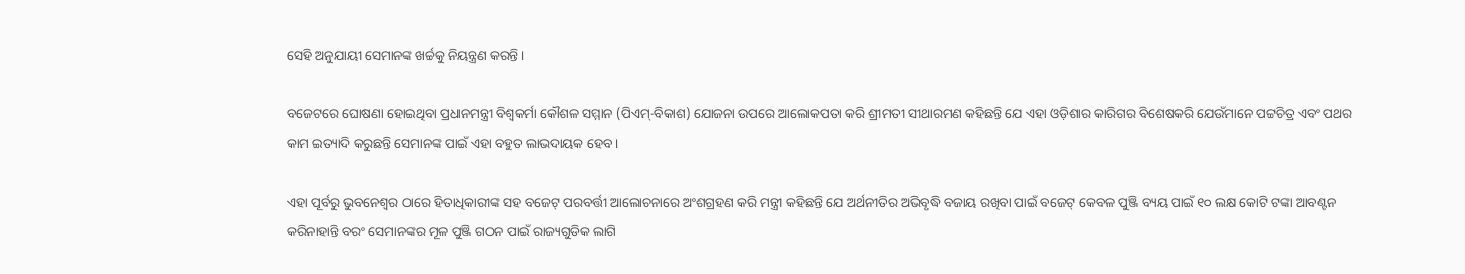ସେହି ଅନୁଯାୟୀ ସେମାନଙ୍କ ଖର୍ଚ୍ଚକୁ ନିୟନ୍ତ୍ରଣ କରନ୍ତି ।

ବଜେଟରେ ଘୋଷଣା ହୋଇଥିବା ପ୍ରଧାନମନ୍ତ୍ରୀ ବିଶ୍ୱକର୍ମା କୌଶଳ ସମ୍ମାନ (ପିଏମ୍‍-ବିକାଶ) ଯୋଜନା ଉପରେ ଆଲୋକପତା କରି ଶ୍ରୀମତୀ ସୀଥାରମଣ କହିଛନ୍ତି ଯେ ଏହା ଓଡ଼ିଶାର କାରିଗର ବିଶେଷକରି ଯେଉଁମାନେ ପଟ୍ଟଚିତ୍ର ଏବଂ ପଥର କାମ ଇତ୍ୟାଦି କରୁଛନ୍ତି ସେମାନଙ୍କ ପାଇଁ ଏହା ବହୁତ ଲାଭଦାୟକ ହେବ ।

ଏହା ପୂର୍ବରୁ ଭୁବନେଶ୍ୱର ଠାରେ ହିତାଧିକାରୀଙ୍କ ସହ ବଜେଟ୍ ପରବର୍ତ୍ତୀ ଆଲୋଚନାରେ ଅଂଶଗ୍ରହଣ କରି ମନ୍ତ୍ରୀ କହିଛନ୍ତି ଯେ ଅର୍ଥନୀତିର ଅଭିବୃଦ୍ଧି ବଜାୟ ରଖିବା ପାଇଁ ବଜେଟ୍ କେବଳ ପୁଞ୍ଜି ବ୍ୟୟ ପାଇଁ ୧୦ ଲକ୍ଷ କୋଟି ଟଙ୍କା ଆବଣ୍ଟନ କରିନାହାନ୍ତି ବରଂ ସେମାନଙ୍କର ମୂଳ ପୁଞ୍ଜି ଗଠନ ପାଇଁ ରାଜ୍ୟଗୁଡିକ ଲାଗି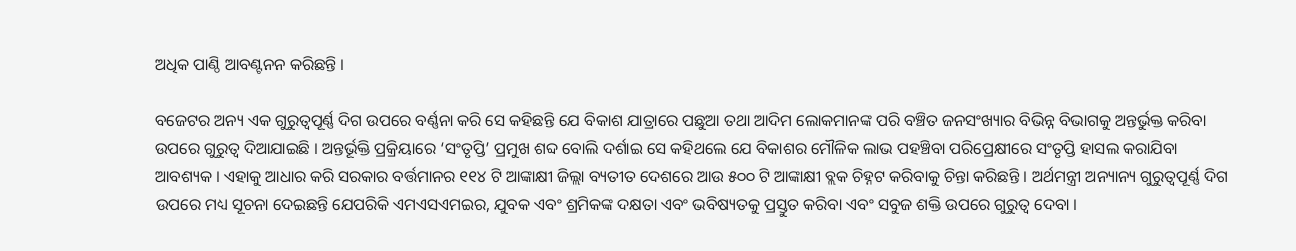ଅଧିକ ପାଣ୍ଠି ଆବଣ୍ଟନନ କରିଛନ୍ତି ।

ବଜେଟର ଅନ୍ୟ ଏକ ଗୁରୁତ୍ୱପୂର୍ଣ୍ଣ ଦିଗ ଉପରେ ବର୍ଣ୍ଣନା କରି ସେ କହିଛନ୍ତି ଯେ ବିକାଶ ଯାତ୍ରାରେ ପଛୁଆ ତଥା ଆଦିମ ଲୋକମାନଙ୍କ ପରି ବଞ୍ଚିତ ଜନସଂଖ୍ୟାର ବିଭିନ୍ନ ବିଭାଗକୁ ଅନ୍ତର୍ଭୁକ୍ତ କରିବା ଉପରେ ଗୁରୁତ୍ୱ ଦିଆଯାଇଛି । ଅନ୍ତର୍ଭୂକ୍ତି ପ୍ରକ୍ରିୟାରେ ‘ସଂତୃପ୍ତି’ ପ୍ରମୁଖ ଶବ୍ଦ ବୋଲି ଦର୍ଶାଇ ସେ କହିଥଲେ ଯେ ବିକାଶର ମୌଳିକ ଲାଭ ପହଞ୍ଚିବା ପରିପ୍ରେକ୍ଷୀରେ ସଂତୃପ୍ତି ହାସଲ କରାଯିବା ଆବଶ୍ୟକ । ଏହାକୁ ଆଧାର କରି ସରକାର ବର୍ତ୍ତମାନର ୧୧୪ ଟି ଆଙ୍କାକ୍ଷୀ ଜିଲ୍ଲା ବ୍ୟତୀତ ଦେଶରେ ଆଉ ୫୦୦ ଟି ଆଙ୍କାକ୍ଷୀ ବ୍ଲକ ଚିହ୍ନଟ କରିବାକୁ ଚିନ୍ତା କରିଛନ୍ତି । ଅର୍ଥମନ୍ତ୍ରୀ ଅନ୍ୟାନ୍ୟ ଗୁରୁତ୍ୱପୂର୍ଣ୍ଣ ଦିଗ ଉପରେ ମଧ୍ୟ ସୂଚନା ଦେଇଛନ୍ତି ଯେପରିକି ଏମଏସଏମଇର, ଯୁବକ ଏବଂ ଶ୍ରମିକଙ୍କ ଦକ୍ଷତା ଏବଂ ଭବିଷ୍ୟତକୁ ପ୍ରସ୍ତୁତ କରିବା ଏବଂ ସବୁଜ ଶକ୍ତି ଉପରେ ଗୁରୁତ୍ୱ ଦେବା ।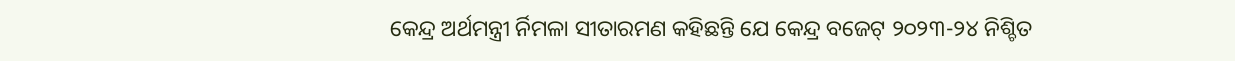କେନ୍ଦ୍ର ଅର୍ଥମନ୍ତ୍ରୀ ର୍ନିମଳା ସୀତାରମଣ କହିଛନ୍ତି ଯେ କେନ୍ଦ୍ର ବଜେଟ୍ ୨୦୨୩-୨୪ ନିଶ୍ଚିତ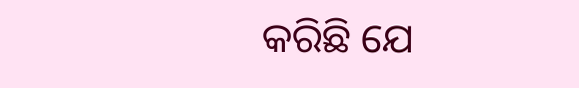କରିଛି ଯେ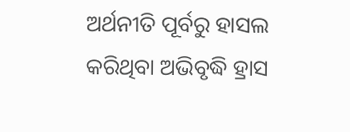ଅର୍ଥନୀତି ପୂର୍ବରୁ ହାସଲ କରିଥିବା ଅଭିବୃଦ୍ଧି ହ୍ରାସ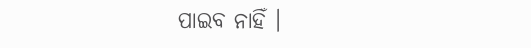ପାଇବ ନାହିଁ ।